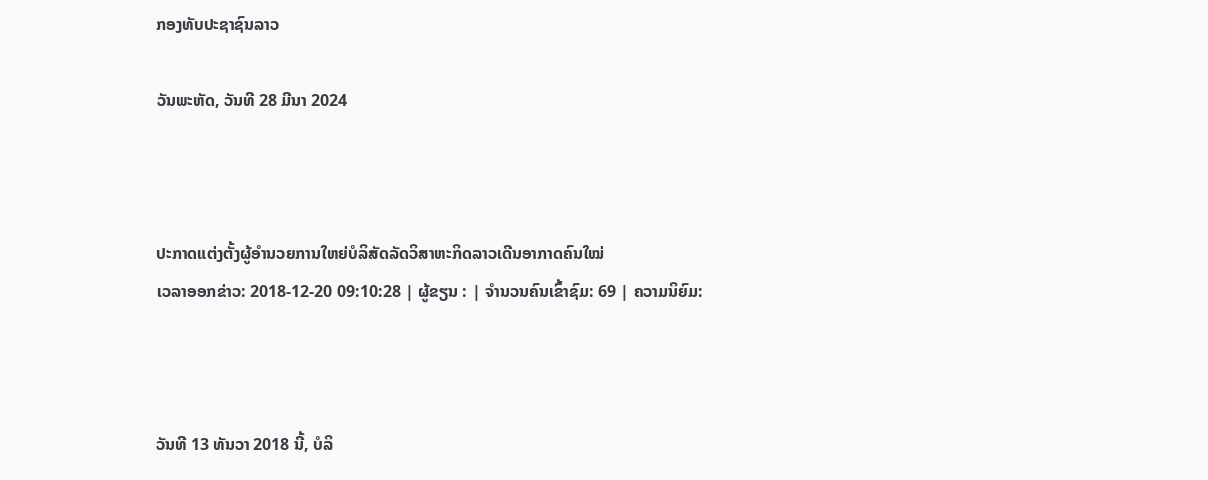ກອງທັບປະຊາຊົນລາວ

ວັນພະຫັດ, ວັນທີ 28 ມີນາ 2024



ປະກາດແຕ່ງຕັ້ງຜູ້ອຳນວຍການໃຫຍ່ບໍລິສັດລັດວິສາຫະກິດລາວເດີນອາກາດຄົນໃໝ່
ເວລາອອກຂ່າວ: 2018-12-20 09:10:28 | ຜູ້ຂຽນ : | ຈຳນວນຄົນເຂົ້າຊົມ: 69 | ຄວາມນິຍົມ:



ວັນທີ 13 ທັນວາ 2018 ນີ້, ບໍລິ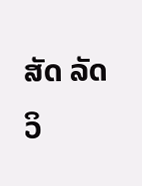ສັດ ລັດວິ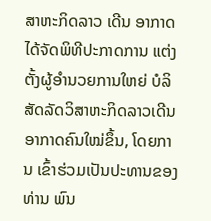ສາຫະກິດລາວ ເດີນ ອາກາດໄດ້ຈັດພິທີປະກາດການ ແຕ່ງຕັ້ງຜູ້ອຳນວຍການໃຫຍ່ ບໍລິສັດລັດວິສາຫະກິດລາວເດີນ ອາກາດຄົນໃໝ່ຂຶ້ນ, ໂດຍການ ເຂົ້າຮ່ວມເປັນປະທານຂອງ ທ່ານ ພົນ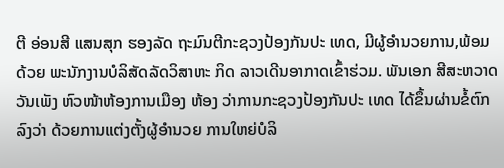ຕີ ອ່ອນສີ ແສນສຸກ ຮອງລັດ ຖະມົນຕີກະຊວງປ້ອງກັນປະ ເທດ, ມີຜູ້ອຳນວຍການ,ພ້ອມດ້ວຍ ພະນັກງານບໍລິສັດລັດວິສາຫະ ກິດ ລາວເດີນອາກາດເຂົ້າຮ່ວມ. ພັນເອກ ສີສະຫວາດ ວັນເພັງ ຫົວໜ້າຫ້ອງການເມືອງ ຫ້ອງ ວ່າການກະຊວງປ້ອງກັນປະ ເທດ ໄດ້ຂຶ້ນຜ່ານຂໍ້ຕົກລົງວ່າ ດ້ວຍການແຕ່ງຕັ້ງຜູ້ອຳນວຍ ການໃຫຍ່ບໍລິ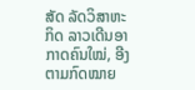ສັດ ລັດວິສາຫະກິດ ລາວເດີນອາກາດຄົນໃໝ່, ອີງ ຕາມກົດໝາຍ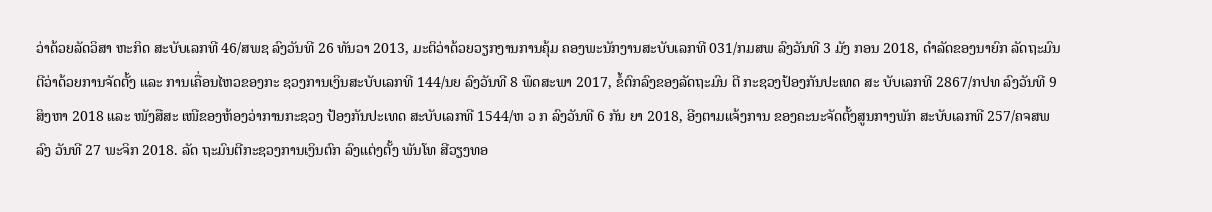ວ່າດ້ວຍລັດວິສາ ຫະກິດ ສະບັບເລກທີ 46/ສພຊ ລົງວັນທີ 26 ທັນວາ 2013, ມະຕິວ່າດ້ວຍວຽກງານການຄຸ້ມ ຄອງພະນັກງານສະບັບເລກທີ 031/ກມສພ ລົງວັນທີ 3 ມັງ ກອນ 2018, ດຳລັດຂອງນາຍົກ ລັດຖະມົນຕີວ່າດ້ວຍການຈັດຕັ້ງ ແລະ ການເຄື່ອນໄຫວຂອງກະ ຊວງການເງິນສະບັບເລກທີ 144/ນຍ ລົງວັນທີ 8 ພຶດສະພາ 2017, ຂໍ້ຕົກລົງຂອງລັດຖະມົນ ຕີ ກະຊວງປ້ອງກັນປະເທດ ສະ ບັບເລກທີ 2867/ກປທ ລົງວັນທີ 9 ສິງຫາ 2018 ແລະ ໜັງສືສະ ເໜີຂອງຫ້ອງວ່າການກະຊວງ ປ້ອງກັນປະເທດ ສະບັບເລກທີ 1544/ຫ ວ ກ ລົງວັນທີ 6 ກັນ ຍາ 2018, ອີງຕາມແຈ້ງການ ຂອງຄະນະຈັດຕັ້ງສູນກາງພັກ ສະບັບເລກທີ 257/ຄຈສພ ລົງ ວັນທີ 27 ພະຈິກ 2018. ລັດ ຖະມົນຕີກະຊວງການເງິນຕົກ ລົງແຕ່ງຕັ້ງ ພັນໂທ ສີວຽງທອ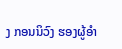ງ ກອນນິວົງ ຮອງຜູ້ອຳ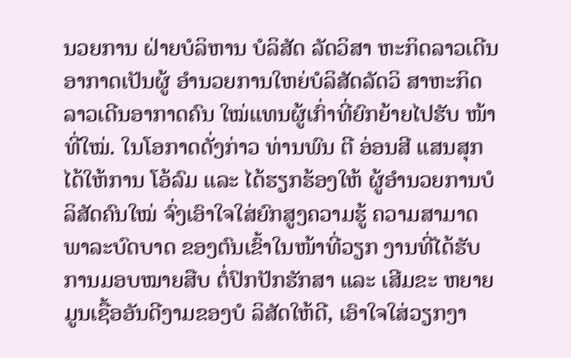ນວຍການ ຝ່າຍບໍລິຫານ ບໍລິສັດ ລັດວິສາ ຫະກິດລາວເດີນອາກາດເປັນຜູ້ ອຳນວຍການໃຫຍ່ບໍລິສັດລັດວິ ສາຫະກິດລາວເດີນອາກາດຄົນ ໃໝ່ແທນຜູ້ເກົ່າທີ່ຍົກຍ້າຍໄປຮັບ ໜ້າທີ່ໃໝ່. ໃນໂອກາດດັ່ງກ່າວ ທ່ານພົນ ຕີ ອ່ອນສີ ແສນສຸກ ໄດ້ໃຫ້ການ ໂອ້ລົມ ແລະ ໄດ້ຮຽກຮ້ອງໃຫ້ ຜູ້ອຳນວຍການບໍລິສັດຄົນໃໝ່ ຈົ່ງເອົາໃຈໃສ່ຍົກສູງຄວາມຮູ້ ຄວາມສາມາດ ພາລະບົດບາດ ຂອງຕົນເຂົ້າໃນໜ້າທີ່ວຽກ ງານທີ່ໄດ້ຮັບການມອບໝາຍສືບ ຕໍ່ປົກປັກຮັກສາ ແລະ ເສີມຂະ ຫຍາຍມູນເຊື້ອອັນດີງາມຂອງບໍ ລິສັດໃຫ້ດີ, ເອົາໃຈໃສ່ວຽກງາ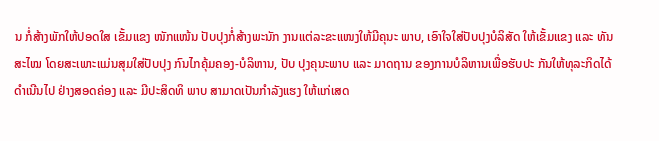ນ ກໍ່ສ້າງພັກໃຫ້ປອດໃສ ເຂັ້ມແຂງ ໜັກແໜ້ນ ປັບປຸງກໍ່ສ້າງພະນັກ ງານແຕ່ລະຂະແໜງໃຫ້ມີຄຸນະ ພາບ, ເອົາໃຈໃສ່ປັບປຸງບໍລິສັດ ໃຫ້ເຂັ້ມແຂງ ແລະ ທັນສະໄໝ ໂດຍສະເພາະແມ່ນສຸມໃສ່ປັບປຸງ ກົນໄກຄຸ້ມຄອງ-ບໍລິຫານ, ປັບ ປຸງຄຸນະພາບ ແລະ ມາດຖານ ຂອງການບໍລິຫານເພື່ອຮັບປະ ກັນໃຫ້ທຸລະກິດໄດ້ດຳເນີນໄປ ຢ່າງສອດຄ່ອງ ແລະ ມີປະສິດທິ ພາບ ສາມາດເປັນກຳລັງແຮງ ໃຫ້ແກ່ເສດ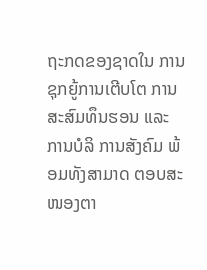ຖະກດຂອງຊາດໃນ ການຊຸກຍູ້ການເຕີບໂຕ ການ ສະສົມທຶນຮອນ ແລະ ການບໍລິ ການສັງຄົມ ພ້ອມທັງສາມາດ ຕອບສະໜອງຕາ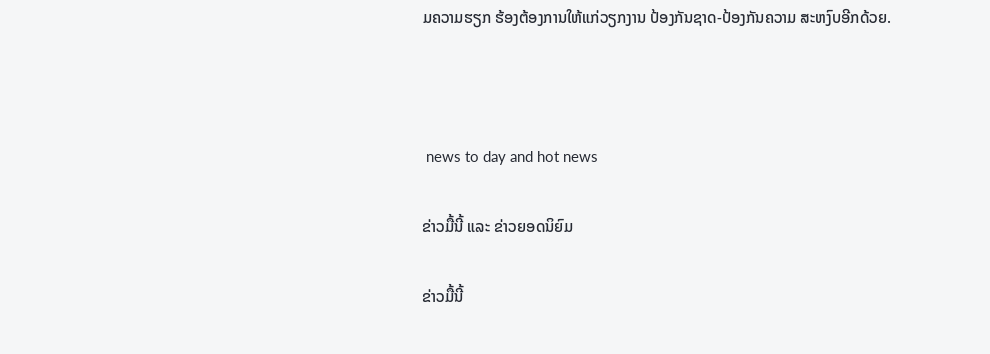ມຄວາມຮຽກ ຮ້ອງຕ້ອງການໃຫ້ແກ່ວຽກງານ ປ້ອງກັນຊາດ-ປ້ອງກັນຄວາມ ສະຫງົບອີກດ້ວຍ.



 news to day and hot news

ຂ່າວມື້ນີ້ ແລະ ຂ່າວຍອດນິຍົມ

ຂ່າວມື້ນີ້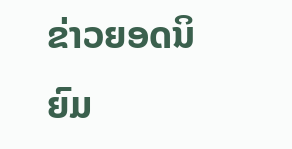ຂ່າວຍອດນິຍົມ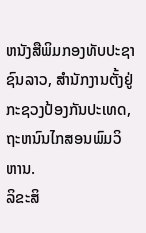ຫນັງສືພິມກອງທັບປະຊາຊົນລາວ, ສຳນັກງານຕັ້ງຢູ່ກະຊວງປ້ອງກັນປະເທດ, ຖະຫນົນໄກສອນພົມວິຫານ.
ລິຂະສິ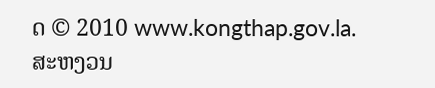ດ © 2010 www.kongthap.gov.la. ສະຫງວນ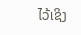ໄວ້ເຊິງ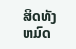ສິດທັງຫມົດ